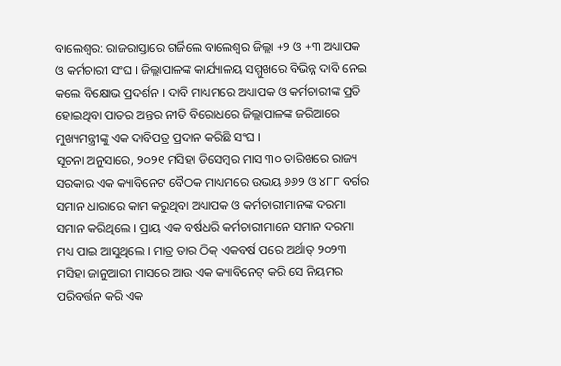ବାଲେଶ୍ଵର: ରାଜରାସ୍ତାରେ ଗର୍ଜିଲେ ବାଲେଶ୍ଵର ଜିଲ୍ଲା +୨ ଓ +୩ ଅଧ୍ୟାପକ ଓ କର୍ମଚାରୀ ସଂଘ । ଜିଲ୍ଲାପାଳଙ୍କ କାର୍ଯ୍ୟାଳୟ ସମ୍ମୁଖରେ ବିଭିନ୍ନ ଦାବି ନେଇ କଲେ ବିକ୍ଷୋଭ ପ୍ରଦର୍ଶନ । ଦାବି ମାଧ୍ୟମରେ ଅଧ୍ୟାପକ ଓ କର୍ମଚାରୀଙ୍କ ପ୍ରତି ହୋଇଥିବା ପାତର ଅନ୍ତର ନୀତି ବିରୋଧରେ ଜିଲ୍ଲାପାଳଙ୍କ ଜରିଆରେ ମୁଖ୍ୟମନ୍ତ୍ରୀଙ୍କୁ ଏକ ଦାବିପତ୍ର ପ୍ରଦାନ କରିଛି ସଂଘ ।
ସୂଚନା ଅନୁସାରେ, ୨୦୨୧ ମସିହା ଡିସେମ୍ବର ମାସ ୩୦ ତାରିଖରେ ରାଜ୍ୟ ସରକାର ଏକ କ୍ୟାବିନେଟ ବୈଠକ ମାଧ୍ୟମରେ ଉଭୟ ୬୬୨ ଓ ୪୮୮ ବର୍ଗର ସମାନ ଧାରାରେ କାମ କରୁଥିବା ଅଧ୍ୟାପକ ଓ କର୍ମଚାରୀମାନଙ୍କ ଦରମା ସମାନ କରିଥିଲେ । ପ୍ରାୟ ଏକ ବର୍ଷଧରି କର୍ମଚାରୀମାନେ ସମାନ ଦରମା ମଧ୍ୟ ପାଇ ଆସୁଥିଲେ । ମାତ୍ର ତାର ଠିକ୍ ଏକବର୍ଷ ପରେ ଅର୍ଥାତ୍ ୨୦୨୩ ମସିହା ଜାନୁଆରୀ ମାସରେ ଆଉ ଏକ କ୍ୟାବିନେଟ୍ କରି ସେ ନିୟମର ପରିବର୍ତ୍ତନ କରି ଏକ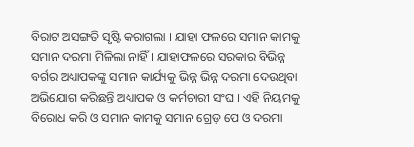ବିରାଟ ଅସଙ୍ଗତି ସୃଷ୍ଟି କରାଗଲା । ଯାହା ଫଳରେ ସମାନ କାମକୁ ସମାନ ଦରମା ମିଳିଲା ନାହିଁ । ଯାହାଫଳରେ ସରକାର ବିଭିନ୍ନ ବର୍ଗର ଅଧ୍ୟାପକଙ୍କୁ ସମାନ କାର୍ଯ୍ୟକୁ ଭିନ୍ନ ଭିନ୍ନ ଦରମା ଦେଉଥିବା ଅଭିଯୋଗ କରିଛନ୍ତି ଅଧ୍ୟାପକ ଓ କର୍ମଚାରୀ ସଂଘ । ଏହି ନିୟମକୁ ବିରୋଧ କରି ଓ ସମାନ କାମକୁ ସମାନ ଗ୍ରେଡ଼ ପେ ଓ ଦରମା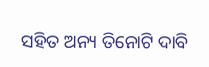ସହିତ ଅନ୍ୟ ତିନୋଟି ଦାବି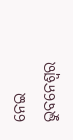ନେଇ ଭୁବନେଶ୍ୱର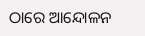ଠାରେ ଆନ୍ଦୋଳନ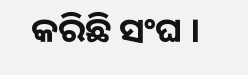କରିଛି ସଂଘ ।